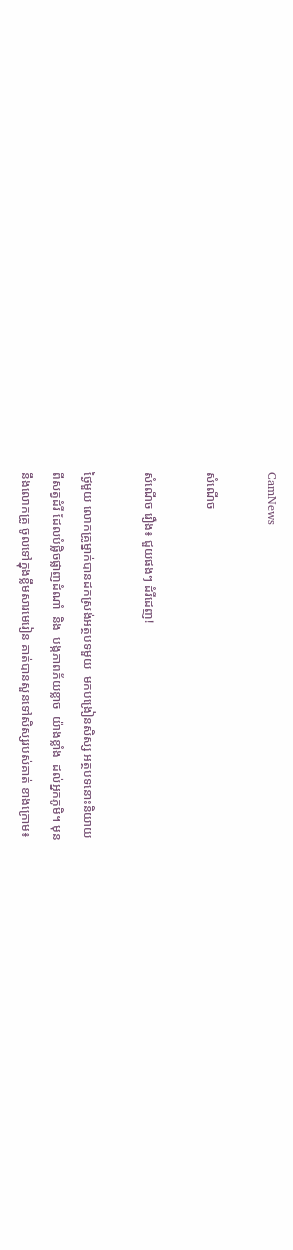CamNews

សំណើច

សំណើច រឿង៖ ជួយផងៗ ដំរីដេញ!

ថ្ងៃមួយ លោកគ្រូម្នាក់បានដកស្រង់អត្ថបទមួយ  មកបង្រៀនសិស្ស អត្ថបទនោះនិយាយ
ពីសត្វដំរី ដែលបំផ្លិចផ្លាញដំណាំ  និង  បង្កភាពភ័យខ្លាច  យ៉ាងខ្លាំង  ដល់អ្នកភូមិ។ មុន
នឹងលោកគ្រូ ចូលទៅក្នុងខ្លឹមសារមេរៀន គាត់បានសួនទៅសិស្សរបស់គាត់ ខាងក្រោម៖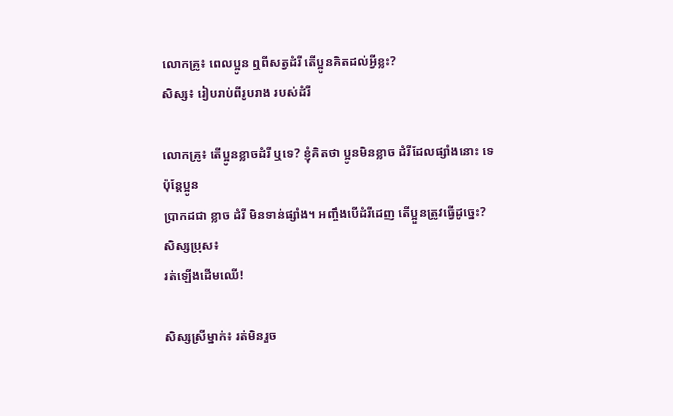លោកគ្រូ៖ ពេលប្អូន ឮពីសត្វដំរី តើប្អូនគិតដល់អ្វីខ្លះ?
សិស្ស៖ រៀបរាប់ពីរូបរាង របស់ដំរី

លោកគ្រូ៖ តើប្អូនខ្លាចដំរី ឬទេ? ខ្ញុំគិតថា ប្អូនមិនខ្លាច ដំរីដែលផ្សាំងនោះ ទេ   ប៉ុន្តែប្អូន
ប្រាកដជា ខ្លាច ដំរី មិនទាន់ផ្សាំង។ អញ្ចឹងបើដំរីដេញ តើប្អួនត្រូវធ្វើដូច្នេះ?
សិស្សប្រុស៖
រត់ឡើងដើមឈើ!

សិស្សស្រីម្នាក់៖ រត់មិនរួច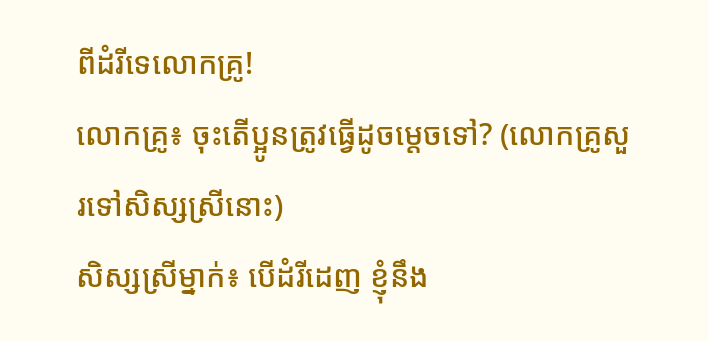ពីដំរីទេលោកគ្រូ!
លោកគ្រូ៖ ចុះតើប្អូនត្រូវធ្វើដូចម្តេចទៅ? (លោកគ្រូសួរទៅសិស្សស្រីនោះ)
សិស្សស្រីម្នាក់៖ បើដំរីដេញ ខ្ញុំនឹង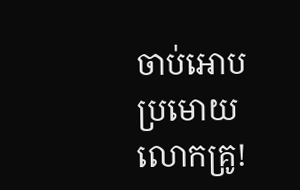ចាប់អោបប្រមោយ លោកគ្រូ!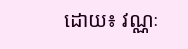ដោយ៖ វណ្ណៈ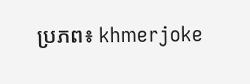ប្រភព៖ khmerjoke